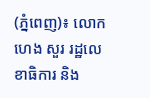(ភ្នំពេញ)៖ លោក ហេង សួរ រដ្ឋលេខាធិការ និង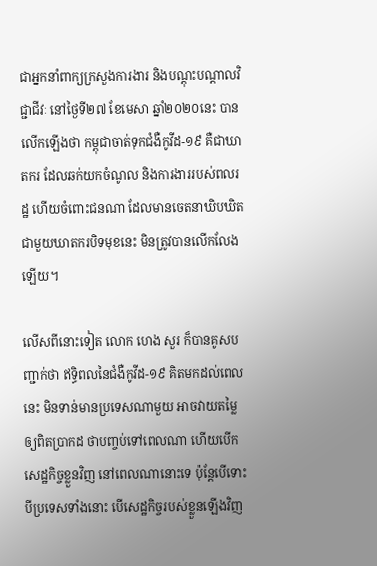ជាអ្នកនាំពាក្យក្រសួងការងារ និងបណ្ដុះបណ្ដាលវិជ្ជាជីវៈ នៅថ្ងៃទី២៧ ខែមេសា ឆ្នាំ២០២០នេះ បានលើកឡើងថា កម្ពុជាចាត់ទុកជំងឺកូវីដ-១៩ គឺជាឃាតករ ដែលឆក់យកចំណូល និងការងាររបស់ពលរដ្ឋ ហើយចំពោះជនណា ដែលមានចេតនាឃិបឃិតជាមួយឃាតករបិទមុខនេះ មិនត្រូវបានលើកលែងឡើយ។

លើសពីនោះទៀត លោក ហេង សួរ ក៏បានគូសបញ្ជាក់ថា ឥទ្ធិពលនៃជំងឺកូវីដ-១៩ គិតមកដល់ពេលនេះ មិនទាន់មានប្រទេសណាមួយ អាចវាយតម្លៃឲ្យពិតប្រាកដ ថាបញ្ចប់ទៅពេលណា ហើយបើកសេដ្ឋកិច្ចខ្លួនវិញ នៅពេលណានោះទេ ប៉ុន្ដែបើទោះបីប្រទេសទាំងនោះ បើសេដ្ឋកិច្ចរបស់ខ្លួនឡើងវិញ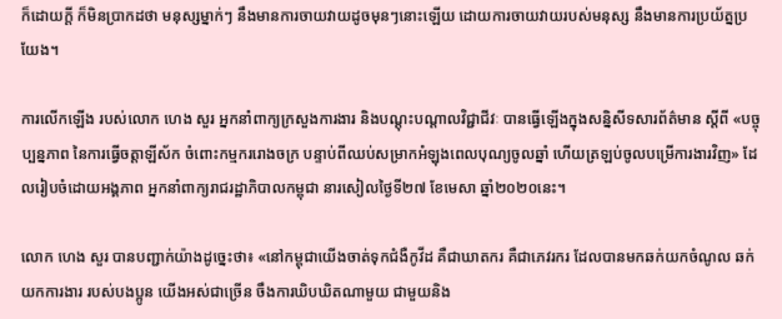ក៏ដោយក្ដី ក៏មិនប្រាកដថា មនុស្សម្នាក់ៗ នឹងមានការចាយវាយដូចមុនៗនោះឡើយ ដោយការចាយវាយរបស់មនុស្ស នឹងមានការប្រយ័ត្នប្រយែង។

ការលើកឡើង របស់លោក ហេង សួរ អ្នកនាំពាក្យក្រសួងការងារ និងបណ្ដុះបណ្ដាលវិជ្ជាជីវៈ បានធ្វើឡើងក្នុងសន្និសីទសារព័ត៌មាន ស្ដីពី «បច្ចុប្បន្នភាព នៃការធ្វើចត្តាឡីស័ក ចំពោះកម្មកររោងចក្រ បន្ទាប់ពីឈប់សម្រាកអំឡុងពេលបុណ្យចូលឆ្នាំ ហើយត្រឡប់ចូលបម្រើការងារវិញ» ដែលរៀបចំដោយអង្គភាព អ្នកនាំពាក្យរាជរដ្ឋាភិបាលកម្ពុជា នារសៀលថ្ងៃទី២៧ ខែមេសា ឆ្នាំ២០២០នេះ។

លោក ហេង សួរ បានបញ្ជាក់យ៉ាងដូច្នេះថា៖ «នៅកម្ពុជាយើងចាត់ទុកជំងឺកូវីដ គឺជាឃាតករ គឺជាភេវរករ ដែលបានមកឆក់យកចំណូល ឆក់យកការងារ របស់បងប្អូន យើងអស់ជាច្រើន ចឹងការឃិបឃិតណាមួយ ជាមួយនិង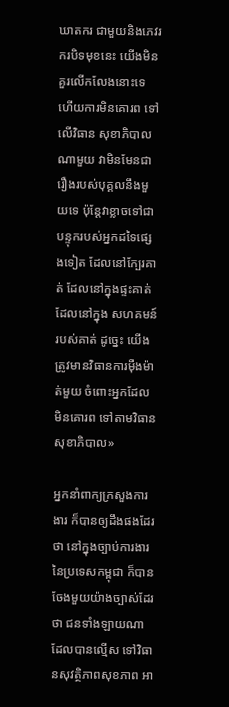ឃាតករ ជាមួយនិងភេវរករបិទមុខនេះ យើងមិនគួរលើកលែងនោះទេ ហើយការមិនគោរព ទៅលើវិធាន សុខាភិបាលណាមួយ វាមិនមែនជារឿងរបស់បុគ្គលនឹងមួយទេ ប៉ុន្ដែវាខ្លាចទៅជាបន្ទុករបស់អ្នកដទៃផ្សេងទៀត ដែលនៅក្បែរគាត់ ដែលនៅក្នុងផ្ទះគាត់ ដែលនៅក្នុង សហគមន៍របស់គាត់ ដូច្នេះ យើងត្រូវមានវិធានការម៉ឺងម៉ាត់មួយ ចំពោះអ្នកដែលមិនគោរព ទៅតាមវិធានសុខាភិបាល»

អ្នកនាំពាក្យក្រសួងការងារ ក៏បានឲ្យដឹងផងដែរថា នៅក្នុងច្បាប់ការងារ នៃប្រទេសកម្ពុជា ក៏បានចែងមួយយ៉ាងច្បាស់ដែរថា ជនទាំងឡាយណា ដែលបានល្មើស ទៅវិធានសុវត្ថិភាពសុខភាព អា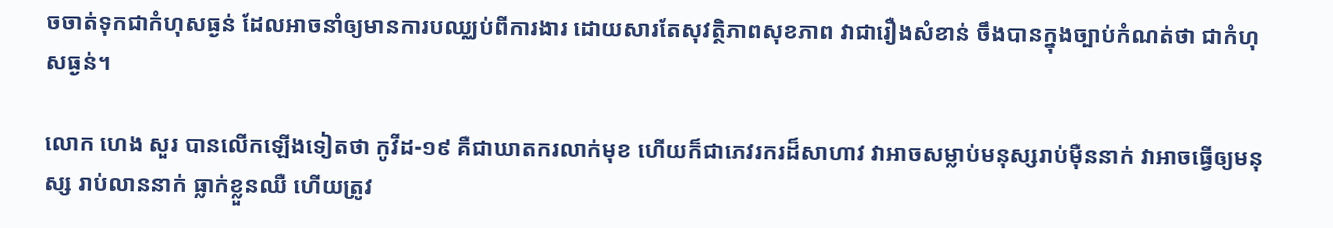ចចាត់ទុកជាកំហុសធ្ងន់ ដែលអាចនាំឲ្យមានការបឈ្ឈប់ពីការងារ ដោយសារតែសុវត្ថិភាពសុខភាព វាជារឿងសំខាន់ ចឹងបានក្នុងច្បាប់កំណត់ថា ជាកំហុសធ្ងន់។

លោក ហេង សួរ បានលើកឡើងទៀតថា កូវីដ-១៩ គឺជាឃាតករលាក់មុខ ហើយក៏ជាភេវរករដ៏សាហាវ វាអាចសម្លាប់មនុស្សរាប់ម៉ឺននាក់ វាអាចធ្វើឲ្យមនុស្ស រាប់លាននាក់ ធ្លាក់ខ្លួនឈឺ ហើយត្រូវ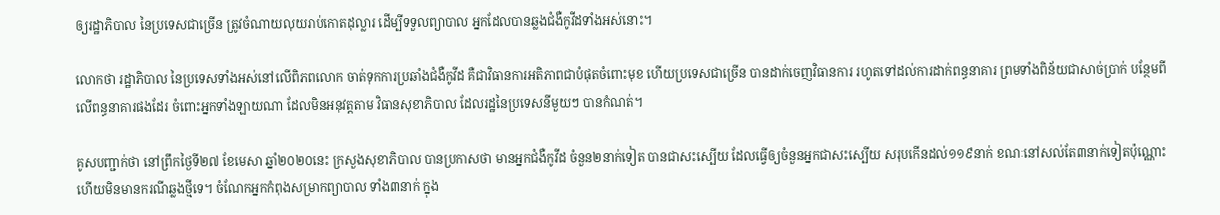ឲ្យរដ្ឋាភិបាល នៃប្រទេសជាច្រើន ត្រូវចំណាយលុយរាប់កោតដុល្លារ ដើម្បីទទួលព្យាបាល អ្នកដែលបានឆ្លងជំងឺកូវីដទាំងអស់នោះ។

លោកថា រដ្ឋាភិបាល នៃប្រទេសទាំងអស់នៅលើពិភពលោក ចាត់ទុកការប្រឆាំងជំងឺកូវីដ គឺជាវិធានការអតិភាពជាបំផុតចំពោះមុខ ហើយប្រទេសជាច្រើន បានដាក់ចេញវិធានការ រហូតទៅដល់ការដាក់ពន្ធនាគារ ព្រមទាំងពិន័យជាសាច់ប្រាក់ បន្ថែមពីលើពន្ធនាគារផងដែរ ចំពោះអ្នកទាំងឡាយណា ដែលមិនអនុវត្ដតាម វិធានសុខាភិបាល ដែលរដ្ឋនៃប្រទេសនីមួយៗ បានកំណត់។

គូសបញ្ជាក់ថា នៅព្រឹកថ្ងៃទី២៧ ខែមេសា ឆ្នាំ២០២០នេះ ក្រសួងសុខាភិបាល បានប្រកាសថា មានអ្នកជំងឺកូវីដ ចំនួន២នាក់ទៀត បានជាសះស្បើយ ដែលធ្វើឲ្យចំនួនអ្នកជាសះស្បើយ សរុបកើនដល់១១៩នាក់ ខណៈនៅសល់តែ៣នាក់ទៀតប៉ុណ្ណោះ ហើយមិនមានករណីឆ្លងថ្មីទេ។ ចំណែកអ្នកកំពុងសម្រាកព្យាបាល ទាំង៣នាក់ ក្នុង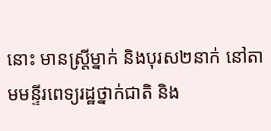នោះ មានស្រ្តីម្នាក់ និងបុរស២នាក់ នៅតាមមន្ទីរពេទ្យរដ្ឋថ្នាក់ជាតិ និង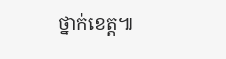ថ្នាក់ខេត្ត៕